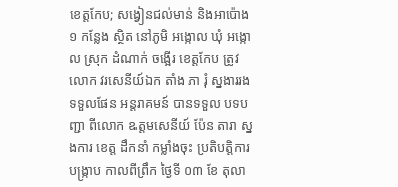ខេត្តកែប; សង្វៀនជល់មាន់ និងអាប៉ោង១ កន្លែង ស្ថិត នៅភូមិ អង្កោល ឃុំ អង្កោល ស្រុក ដំណាក់ ចង្អើរ ខេត្តកែប ត្រូវលោក វរសេនីយ៍ឯក តាំង ភា រុំ ស្នងាររង ទទួលផែន អន្តរាគមន៍ បានទទួល បទបញ្ជា ពីលោក ឩត្តមសេនីយ៍ ប៉ែន តារា ស្នងការ ខេត្ត ដឹកនាំ កម្លាំងចុះ ប្រតិបត្តិការ បង្ក្រាប កាលពីព្រឹក ថ្ងៃទី ០៣ ខែ តុលា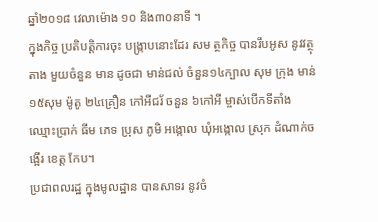ឆ្នាំ២០១៨ វេលាម៉ោង ១០ និង៣០នាទី ។
ក្នុងកិច្ច ប្រតិបត្តិការចុះ បង្ក្រាបនោះដែរ សម ត្ថកិច្ច បានរឹបអូស នូវវត្ថុតាង មួយចំនួន មាន ដូចជា មាន់ជល់ ចំនួន១៤ក្បាល សុម ក្រុង មាន់ ១៥សុម ម៉ូតូ ២៤គ្រឿន កៅអីជរ័ ចនួន ៦កៅអី ម្ចាស់បើកទីតាំង ឈ្មោះប្រាក់ ធីម ភេទ ប្រុស ភូមិ អង្កោល ឃំុអង្កោល ស្រុក ដំណាក់ចង្អើរ ខេត្ត កែប។
ប្រជាពលរដ្ឋ ក្នុងមូលដ្ឋាន បានសាទរ នូវចំ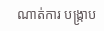ណាត់ការ បង្ក្រាប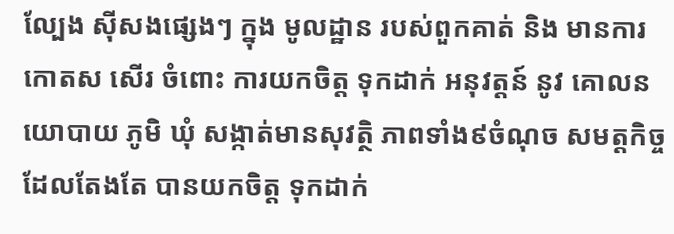ល្បែង ស៊ីសងផ្សេងៗ ក្នុង មូលដ្ឋាន របស់ពួកគាត់ និង មានការ កោតស សើរ ចំពោះ ការយកចិត្ត ទុកដាក់ អនុវត្តន៍ នូវ គោលនយោបាយ ភូមិ ឃុំ សង្កាត់មានសុវត្ថិ ភាពទាំង៩ចំណុច សមត្តកិច្ច ដែលតែងតែ បានយកចិត្ត ទុកដាក់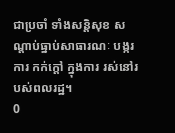ជាប្រចាំ ទាំងសន្តិសុខ សណ្តាប់ធ្នាប់សាធារណៈ បង្ករការ កក់ក្តៅ ក្នុងការ រស់នៅរបស់ពលរដ្ឋ។
0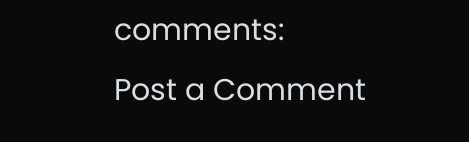comments:
Post a Comment